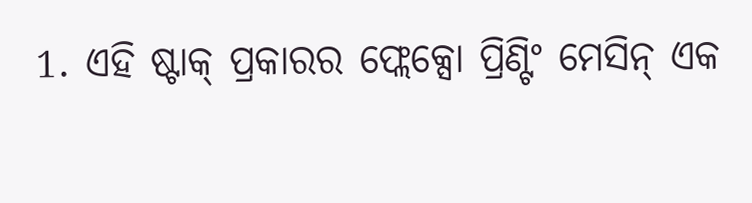1. ଏହି ଷ୍ଟାକ୍ ପ୍ରକାରର ଫ୍ଲେକ୍ସୋ ପ୍ରିଣ୍ଟିଂ ମେସିନ୍ ଏକ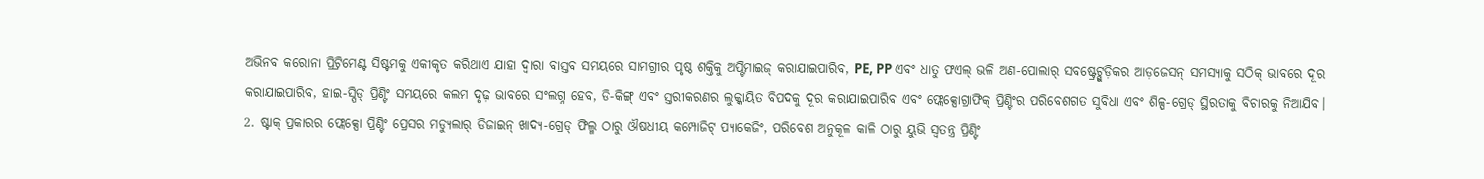ଅଭିନବ କରୋନା ପ୍ରିଟ୍ରିମେଣ୍ଟ ସିଷ୍ଟମକୁ ଏକୀକୃତ କରିଥାଏ ଯାହା ଦ୍ୱାରା ବାସ୍ତବ ସମୟରେ ସାମଗ୍ରୀର ପୃଷ୍ଠ ଶକ୍ତିକୁ ଅପ୍ଟିମାଇଜ୍ କରାଯାଇପାରିବ, PE, PP ଏବଂ ଧାତୁ ଫଏଲ୍ ଭଳି ଅଣ-ପୋଲାର୍ ସବଷ୍ଟ୍ରେଟ୍ଗୁଡ଼ିକର ଆଡ଼ଜେସନ୍ ସମସ୍ୟାକୁ ସଠିକ୍ ଭାବରେ ଦୂର କରାଯାଇପାରିବ, ହାଇ-ସ୍ପିଡ୍ ପ୍ରିଣ୍ଟିଂ ସମୟରେ କଲମ ଦୃଢ଼ ଭାବରେ ସଂଲଗ୍ନ ହେବ, ଡି-କିଙ୍ଗ୍ ଏବଂ ସ୍ତରୀକରଣର ଲୁକ୍କାୟିତ ବିପଦକୁ ଦୂର କରାଯାଇପାରିବ ଏବଂ ଫ୍ଲେକ୍ସୋଗ୍ରାଫିକ୍ ପ୍ରିଣ୍ଟିଂର ପରିବେଶଗତ ସୁବିଧା ଏବଂ ଶିଳ୍ପ-ଗ୍ରେଡ୍ ସ୍ଥିରତାକୁ ବିଚାରକୁ ନିଆଯିବ।
2. ଷ୍ଟାକ୍ ପ୍ରକାରର ଫ୍ଲେକ୍ସୋ ପ୍ରିଣ୍ଟିଂ ପ୍ରେସର ମଡ୍ୟୁଲାର୍ ଡିଜାଇନ୍ ଖାଦ୍ୟ-ଗ୍ରେଡ୍ ଫିଲ୍ମ ଠାରୁ ଔଷଧୀୟ କମ୍ପୋଜିଟ୍ ପ୍ୟାକେଜିଂ, ପରିବେଶ ଅନୁକୂଳ କାଳି ଠାରୁ ୟୁଭି ସ୍ୱତନ୍ତ୍ର ପ୍ରିଣ୍ଟିଂ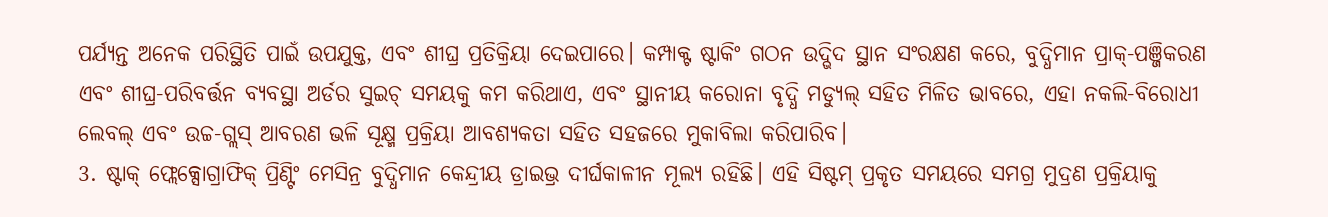ପର୍ଯ୍ୟନ୍ତ ଅନେକ ପରିସ୍ଥିତି ପାଇଁ ଉପଯୁକ୍ତ, ଏବଂ ଶୀଘ୍ର ପ୍ରତିକ୍ରିୟା ଦେଇପାରେ। କମ୍ପାକ୍ଟ ଷ୍ଟାକିଂ ଗଠନ ଉଦ୍ଭିଦ ସ୍ଥାନ ସଂରକ୍ଷଣ କରେ, ବୁଦ୍ଧିମାନ ପ୍ରାକ୍-ପଞ୍ଜିକରଣ ଏବଂ ଶୀଘ୍ର-ପରିବର୍ତ୍ତନ ବ୍ୟବସ୍ଥା ଅର୍ଡର ସୁଇଚ୍ ସମୟକୁ କମ କରିଥାଏ, ଏବଂ ସ୍ଥାନୀୟ କରୋନା ବୃଦ୍ଧି ମଡ୍ୟୁଲ୍ ସହିତ ମିଳିତ ଭାବରେ, ଏହା ନକଲି-ବିରୋଧୀ ଲେବଲ୍ ଏବଂ ଉଚ୍ଚ-ଗ୍ଲସ୍ ଆବରଣ ଭଳି ସୂକ୍ଷ୍ମ ପ୍ରକ୍ରିୟା ଆବଶ୍ୟକତା ସହିତ ସହଜରେ ମୁକାବିଲା କରିପାରିବ।
3. ଷ୍ଟାକ୍ ଫ୍ଲେକ୍ସୋଗ୍ରାଫିକ୍ ପ୍ରିଣ୍ଟିଂ ମେସିନ୍ର ବୁଦ୍ଧିମାନ କେନ୍ଦ୍ରୀୟ ଡ୍ରାଇଭ୍ର ଦୀର୍ଘକାଳୀନ ମୂଲ୍ୟ ରହିଛି। ଏହି ସିଷ୍ଟମ୍ ପ୍ରକୃତ ସମୟରେ ସମଗ୍ର ମୁଦ୍ରଣ ପ୍ରକ୍ରିୟାକୁ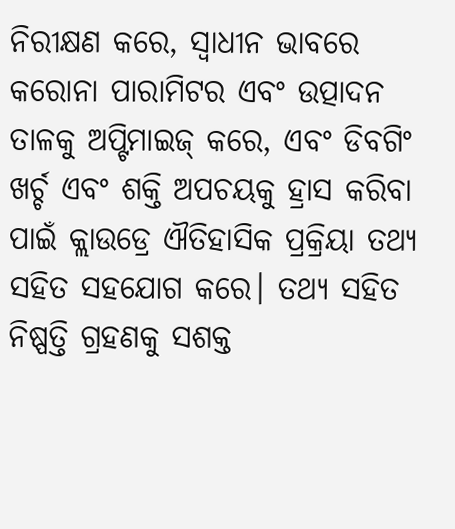ନିରୀକ୍ଷଣ କରେ, ସ୍ୱାଧୀନ ଭାବରେ କରୋନା ପାରାମିଟର ଏବଂ ଉତ୍ପାଦନ ତାଳକୁ ଅପ୍ଟିମାଇଜ୍ କରେ, ଏବଂ ଡିବଗିଂ ଖର୍ଚ୍ଚ ଏବଂ ଶକ୍ତି ଅପଚୟକୁ ହ୍ରାସ କରିବା ପାଇଁ କ୍ଲାଉଡ୍ରେ ଐତିହାସିକ ପ୍ରକ୍ରିୟା ତଥ୍ୟ ସହିତ ସହଯୋଗ କରେ। ତଥ୍ୟ ସହିତ ନିଷ୍ପତ୍ତି ଗ୍ରହଣକୁ ସଶକ୍ତ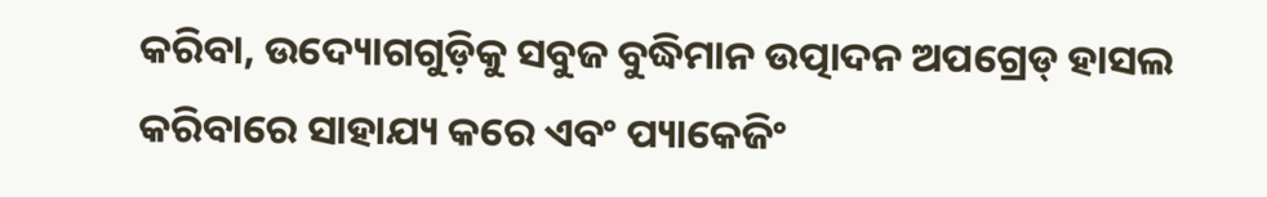କରିବା, ଉଦ୍ୟୋଗଗୁଡ଼ିକୁ ସବୁଜ ବୁଦ୍ଧିମାନ ଉତ୍ପାଦନ ଅପଗ୍ରେଡ୍ ହାସଲ କରିବାରେ ସାହାଯ୍ୟ କରେ ଏବଂ ପ୍ୟାକେଜିଂ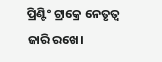ପ୍ରିଣ୍ଟିଂ ଟ୍ରାକ୍ରେ ନେତୃତ୍ୱ ଜାରି ରଖେ।